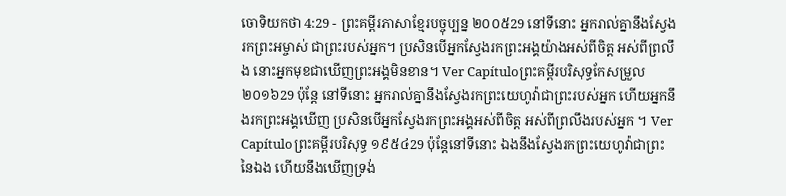ចោទិយកថា 4:29 - ព្រះគម្ពីរភាសាខ្មែរបច្ចុប្បន្ន ២០០៥29 នៅទីនោះ អ្នករាល់គ្នានឹងស្វែងរកព្រះអម្ចាស់ ជាព្រះរបស់អ្នក។ ប្រសិនបើអ្នកស្វែងរកព្រះអង្គយ៉ាងអស់ពីចិត្ត អស់ពីព្រលឹង នោះអ្នកមុខជាឃើញព្រះអង្គមិនខាន។ Ver Capítuloព្រះគម្ពីរបរិសុទ្ធកែសម្រួល ២០១៦29 ប៉ុន្តែ នៅទីនោះ អ្នករាល់គ្នានឹងស្វែងរកព្រះយេហូវ៉ាជាព្រះរបស់អ្នក ហើយអ្នកនឹងរកព្រះអង្គឃើញ ប្រសិនបើអ្នកស្វែងរកព្រះអង្គអស់ពីចិត្ត អស់ពីព្រលឹងរបស់អ្នក ។ Ver Capítuloព្រះគម្ពីរបរិសុទ្ធ ១៩៥៤29 ប៉ុន្តែនៅទីនោះ ឯងនឹងស្វែងរកព្រះយេហូវ៉ាជាព្រះនៃឯង ហើយនឹងឃើញទ្រង់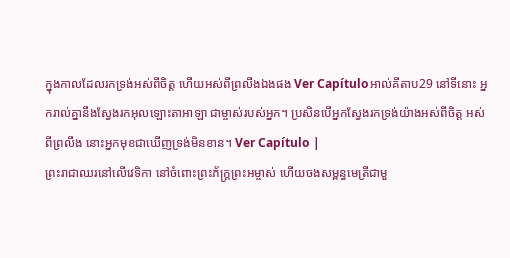ក្នុងកាលដែលរកទ្រង់អស់ពីចិត្ត ហើយអស់ពីព្រលឹងឯងផង Ver Capítuloអាល់គីតាប29 នៅទីនោះ អ្នករាល់គ្នានឹងស្វែងរកអុលឡោះតាអាឡា ជាម្ចាស់របស់អ្នក។ ប្រសិនបើអ្នកស្វែងរកទ្រង់យ៉ាងអស់ពីចិត្ត អស់ពីព្រលឹង នោះអ្នកមុខជាឃើញទ្រង់មិនខាន។ Ver Capítulo |
ព្រះរាជាឈរនៅលើវេទិកា នៅចំពោះព្រះភ័ក្ត្រព្រះអម្ចាស់ ហើយចងសម្ពន្ធមេត្រីជាមួ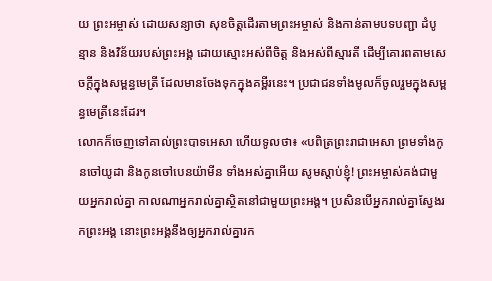យ ព្រះអម្ចាស់ ដោយសន្យាថា សុខចិត្តដើរតាមព្រះអម្ចាស់ និងកាន់តាមបទបញ្ជា ដំបូន្មាន និងវិន័យរបស់ព្រះអង្គ ដោយស្មោះអស់ពីចិត្ត និងអស់ពីស្មារតី ដើម្បីគោរពតាមសេចក្ដីក្នុងសម្ពន្ធមេត្រី ដែលមានចែងទុកក្នុងគម្ពីរនេះ។ ប្រជាជនទាំងមូលក៏ចូលរួមក្នុងសម្ពន្ធមេត្រីនេះដែរ។
លោកក៏ចេញទៅគាល់ព្រះបាទអេសា ហើយទូលថា៖ «បពិត្រព្រះរាជាអេសា ព្រមទាំងកូនចៅយូដា និងកូនចៅបេនយ៉ាមីន ទាំងអស់គ្នាអើយ សូមស្ដាប់ខ្ញុំ! ព្រះអម្ចាស់គង់ជាមួយអ្នករាល់គ្នា កាលណាអ្នករាល់គ្នាស្ថិតនៅជាមួយព្រះអង្គ។ ប្រសិនបើអ្នករាល់គ្នាស្វែងរកព្រះអង្គ នោះព្រះអង្គនឹងឲ្យអ្នករាល់គ្នារក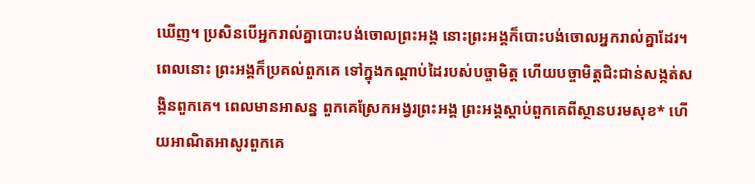ឃើញ។ ប្រសិនបើអ្នករាល់គ្នាបោះបង់ចោលព្រះអង្គ នោះព្រះអង្គក៏បោះបង់ចោលអ្នករាល់គ្នាដែរ។
ពេលនោះ ព្រះអង្គក៏ប្រគល់ពួកគេ ទៅក្នុងកណ្ដាប់ដៃរបស់បច្ចាមិត្ត ហើយបច្ចាមិត្តជិះជាន់សង្កត់សង្កិនពួកគេ។ ពេលមានអាសន្ន ពួកគេស្រែកអង្វរព្រះអង្គ ព្រះអង្គស្ដាប់ពួកគេពីស្ថានបរមសុខ* ហើយអាណិតអាសូរពួកគេ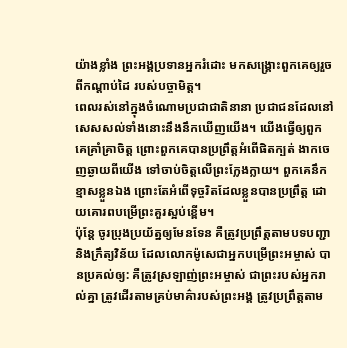យ៉ាងខ្លាំង ព្រះអង្គប្រទានអ្នករំដោះ មកសង្គ្រោះពួកគេឲ្យរួចពីកណ្ដាប់ដៃ របស់បច្ចាមិត្ត។
ពេលរស់នៅក្នុងចំណោមប្រជាជាតិនានា ប្រជាជនដែលនៅសេសសល់ទាំងនោះនឹងនឹកឃើញយើង។ យើងធ្វើឲ្យពួកគេគ្រាំគ្រាចិត្ត ព្រោះពួកគេបានប្រព្រឹត្តអំពើផិតក្បត់ ងាកចេញឆ្ងាយពីយើង ទៅចាប់ចិត្តលើព្រះក្លែងក្លាយ។ ពួកគេនឹកខ្មាសខ្លួនឯង ព្រោះតែអំពើទុច្ចរិតដែលខ្លួនបានប្រព្រឹត្ត ដោយគោរពបម្រើព្រះគួរស្អប់ខ្ពើម។
ប៉ុន្តែ ចូរប្រុងប្រយ័ត្នឲ្យមែនទែន គឺត្រូវប្រព្រឹត្តតាមបទបញ្ជា និងក្រឹត្យវិន័យ ដែលលោកម៉ូសេជាអ្នកបម្រើព្រះអម្ចាស់ បានប្រគល់ឲ្យ: គឺត្រូវស្រឡាញ់ព្រះអម្ចាស់ ជាព្រះរបស់អ្នករាល់គ្នា ត្រូវដើរតាមគ្រប់មាគ៌ារបស់ព្រះអង្គ ត្រូវប្រព្រឹត្តតាម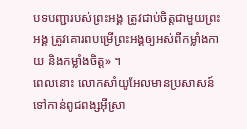បទបញ្ជារបស់ព្រះអង្គ ត្រូវជាប់ចិត្តជាមួយព្រះអង្គ ត្រូវគោរពបម្រើព្រះអង្គឲ្យអស់ពីកម្លាំងកាយ និងកម្លាំងចិត្ត» ។
ពេលនោះ លោកសាំយូអែលមានប្រសាសន៍ទៅកាន់ពូជពង្សអ៊ីស្រា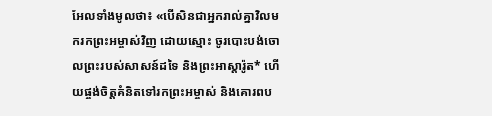អែលទាំងមូលថា៖ «បើសិនជាអ្នករាល់គ្នាវិលមករកព្រះអម្ចាស់វិញ ដោយស្មោះ ចូរបោះបង់ចោលព្រះរបស់សាសន៍ដទៃ និងព្រះអាស្តារ៉ូត* ហើយផ្ចង់ចិត្តគំនិតទៅរកព្រះអម្ចាស់ និងគោរពប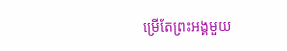ម្រើតែព្រះអង្គមួយ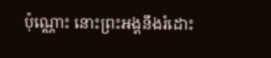ប៉ុណ្ណោះ នោះព្រះអង្គនឹងរំដោះ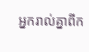អ្នករាល់គ្នាពីក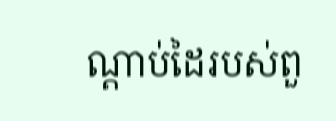ណ្ដាប់ដៃរបស់ពួ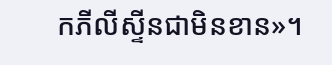កភីលីស្ទីនជាមិនខាន»។